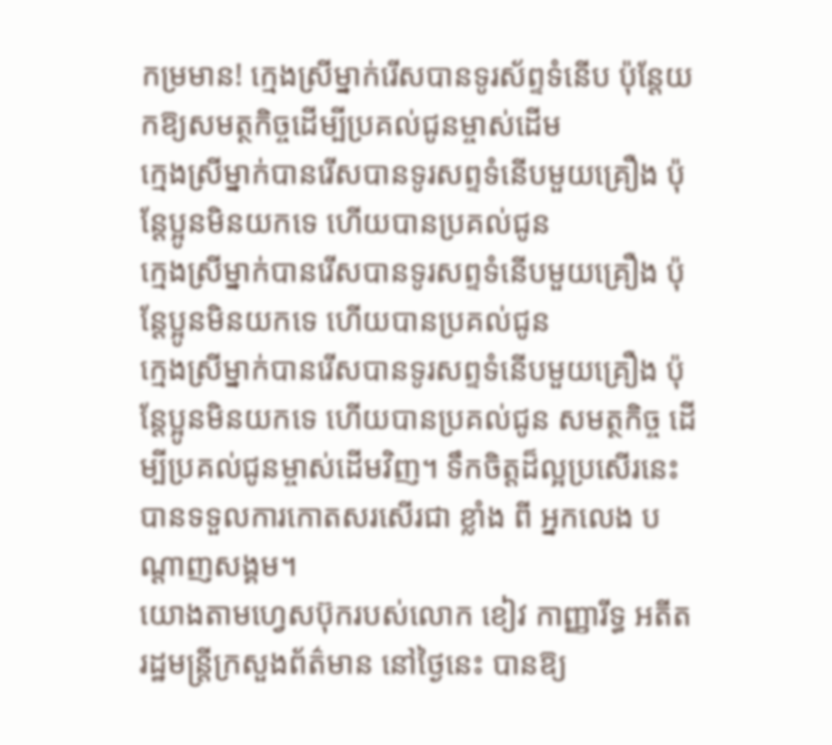កម្រមាន! ក្មេងស្រីម្នាក់រើសបានទូរស័ព្ទទំនើប ប៉ុន្តែយកឱ្យសមត្ថកិច្ចដើម្បីប្រគល់ជូនម្ចាស់ដើម
ក្មេងស្រីម្នាក់បានរើសបានទូរសព្ទទំនើបមួយគ្រឿង ប៉ុន្តែប្អូនមិនយកទេ ហើយបានប្រគល់ជូន
ក្មេងស្រីម្នាក់បានរើសបានទូរសព្ទទំនើបមួយគ្រឿង ប៉ុន្តែប្អូនមិនយកទេ ហើយបានប្រគល់ជូន
ក្មេងស្រីម្នាក់បានរើសបានទូរសព្ទទំនើបមួយគ្រឿង ប៉ុន្តែប្អូនមិនយកទេ ហើយបានប្រគល់ជូន សមត្ថកិច្ច ដើម្បីប្រគល់ជូនម្ចាស់ដើមវិញ។ ទឹកចិត្តដ៏ល្អប្រសើរនេះបានទទួលការកោតសរសើរជា ខ្លាំង ពី អ្នកលេង បណ្តាញសង្គម។
យោងតាមហ្វេសប៊ុករបស់លោក ខៀវ កាញ្ញារីទ្ធ អតីត រដ្ឋមន្ត្រីក្រសួងព័ត៌មាន នៅថ្ងៃនេះ បានឱ្យ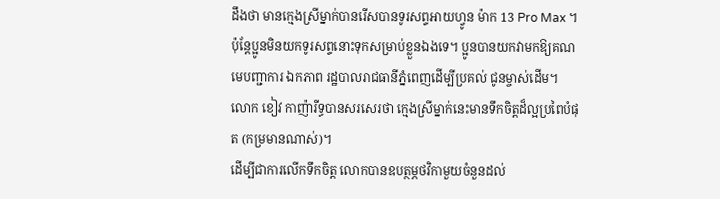ដឹងថា មានក្មេងស្រីម្នាក់បានរើសបានទូរសព្ទអាយហ្វូន ម៉ាក 13 Pro Max ។
ប៉ុន្តែប្អូនមិនយកទូរសព្ទនោះទុកសម្រាប់ខ្លួនឯងទេ។ ប្អូនបានយកវាមកឱ្យគណមេបញ្ជាការ ឯកភាព រដ្ឋបាលរាជធានីភ្នំពេញដើម្បីប្រគល់ ជូនម្ចាស់ដើម។
លោក ខៀវ កាញ៉ារីទ្ធបានសរសេរថា ក្មេងស្រីម្នាក់នេះមានទឹកចិត្តដ៏ល្អប្រពៃបំផុត (កម្រមានណាស់)។
ដើម្បីជាការលើកទឹកចិត្ត លោកបានឧបត្ថម្ភថវិកាមួយចំនួនដល់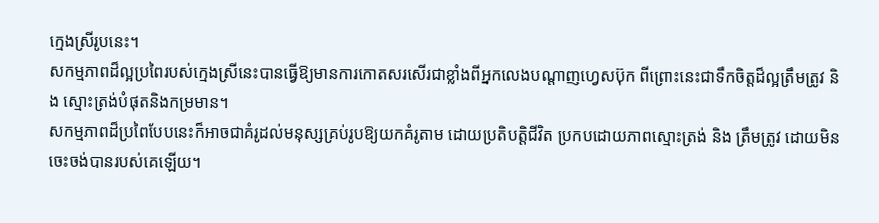ក្មេងស្រីរូបនេះ។
សកម្មភាពដ៏ល្អប្រពៃរបស់ក្មេងស្រីនេះបានធ្វើឱ្យមានការកោតសរសើរជាខ្លាំងពីអ្នកលេងបណ្តាញហ្វេសប៊ុក ពីព្រោះនេះជាទឹកចិត្តដ៏ល្អត្រឹមត្រូវ និង ស្មោះត្រង់បំផុតនិងកម្រមាន។
សកម្មភាពដ៏ប្រពៃបែបនេះក៏អាចជាគំរូដល់មនុស្សគ្រប់រូបឱ្យយកគំរូតាម ដោយប្រតិបត្តិជីវិត ប្រកបដោយភាពស្មោះត្រង់ និង ត្រឹមត្រូវ ដោយមិនចេះចង់បានរបស់គេឡើយ។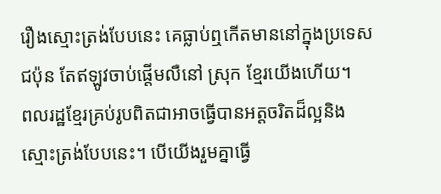រឿងស្មោះត្រង់បែបនេះ គេធ្លាប់ឮកើតមាននៅក្នុងប្រទេសជប៉ុន តែឥឡូវចាប់ផ្តើមលឺនៅ ស្រុក ខ្មែរយើងហើយ។
ពលរដ្ឋខ្មែរគ្រប់រូបពិតជាអាចធ្វើបានអត្តចរិតដ៏ល្អនិងស្មោះត្រង់បែបនេះ។ បើយើងរួមគ្នាធ្វើ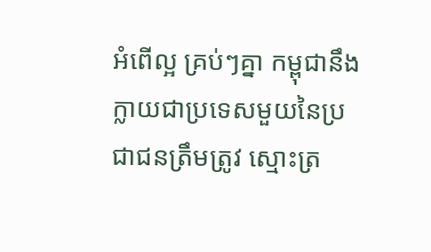អំពើល្អ គ្រប់ៗគ្នា កម្ពុជានឹងក្លាយជាប្រទេសមួយនៃប្រជាជនត្រឹមត្រូវ ស្មោះត្រ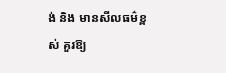ង់ និង មានសីលធម៌ខ្ពស់ គួរឱ្យ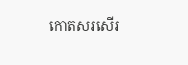កោតសរសើរ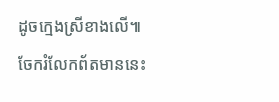ដូចក្មេងស្រីខាងលើ៕
ចែករំលែកព័តមាននេះ